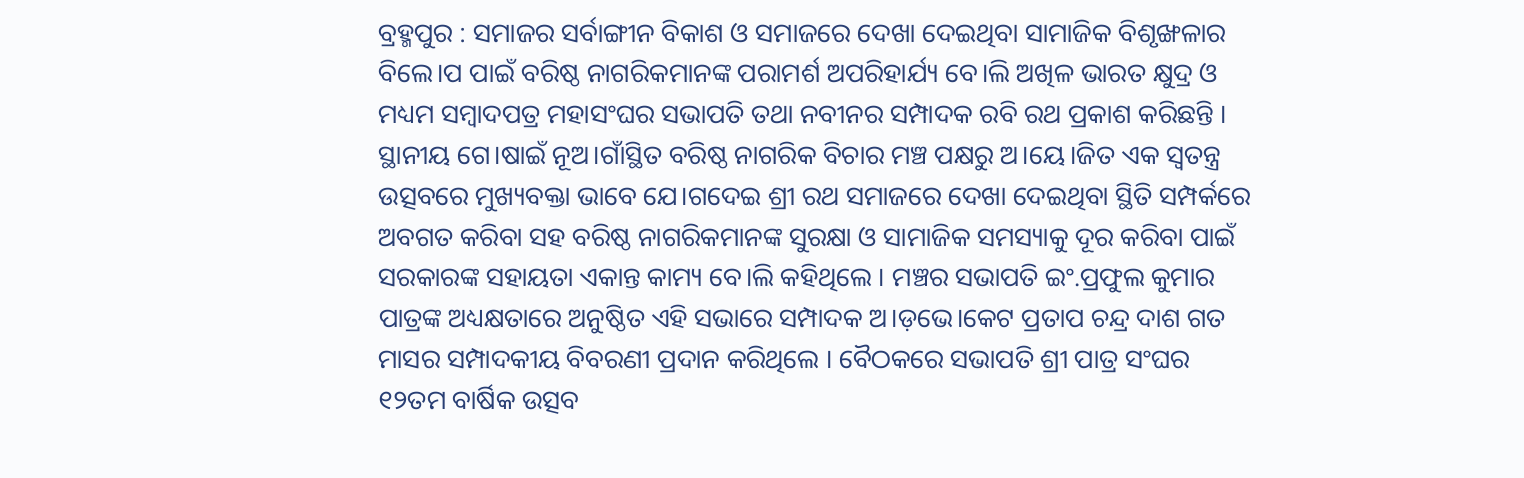ବ୍ରହ୍ମପୁର : ସମାଜର ସର୍ବାଙ୍ଗୀନ ବିକାଶ ଓ ସମାଜରେ ଦେଖା ଦେଇଥିବା ସାମାଜିକ ବିଶୃଙ୍ଖଳାର ବିଲେ।ପ ପାଇଁ ବରିଷ୍ଠ ନାଗରିକମାନଙ୍କ ପରାମର୍ଶ ଅପରିହାର୍ଯ୍ୟ ବେ।ଲି ଅଖିଳ ଭାରତ କ୍ଷୁଦ୍ର ଓ ମଧ୍ୟମ ସମ୍ବାଦପତ୍ର ମହାସଂଘର ସଭାପତି ତଥା ନବୀନର ସମ୍ପାଦକ ରବି ରଥ ପ୍ରକାଶ କରିଛନ୍ତି ।
ସ୍ଥାନୀୟ ଗେ।ଷାଇଁ ନୂଅ।ଗାଁସ୍ଥିତ ବରିଷ୍ଠ ନାଗରିକ ବିଚାର ମଞ୍ଚ ପକ୍ଷରୁ ଅ।ୟେ।ଜିତ ଏକ ସ୍ୱତନ୍ତ୍ର ଉତ୍ସବରେ ମୁଖ୍ୟବକ୍ତା ଭାବେ ଯେ।ଗଦେଇ ଶ୍ରୀ ରଥ ସମାଜରେ ଦେଖା ଦେଇଥିବା ସ୍ଥିତି ସମ୍ପର୍କରେ ଅବଗତ କରିବା ସହ ବରିଷ୍ଠ ନାଗରିକମାନଙ୍କ ସୁରକ୍ଷା ଓ ସାମାଜିକ ସମସ୍ୟାକୁ ଦୂର କରିବା ପାଇଁ ସରକାରଙ୍କ ସହାୟତା ଏକାନ୍ତ କାମ୍ୟ ବେ।ଲି କହିଥିଲେ । ମଞ୍ଚର ସଭାପତି ଇଂ.ପ୍ରଫୁଲ କୁମାର ପାତ୍ରଙ୍କ ଅଧ୍ୟକ୍ଷତାରେ ଅନୁଷ୍ଠିତ ଏହି ସଭାରେ ସମ୍ପାଦକ ଅ।ଡ଼ଭେ।କେଟ ପ୍ରତାପ ଚନ୍ଦ୍ର ଦାଶ ଗତ ମାସର ସମ୍ପାଦକୀୟ ବିବରଣୀ ପ୍ରଦାନ କରିଥିଲେ । ବୈଠକରେ ସଭାପତି ଶ୍ରୀ ପାତ୍ର ସଂଘର ୧୨ତମ ବାର୍ଷିକ ଉତ୍ସବ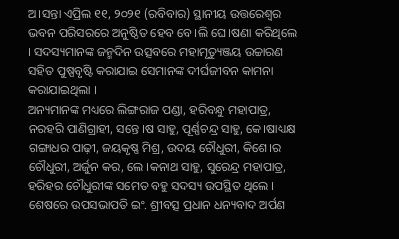ଅ।ସନ୍ତା ଏପ୍ରିଲ ୧୧, ୨୦୨୧ (ରବିବାର) ସ୍ଥାନୀୟ ଉତ୍ତରେଶ୍ୱର ଭବନ ପରିସରରେ ଅନୁଷ୍ଠିତ ହେବ ବେ।ଲି ଘେ।ଷଣା କରିଥିଲେ । ସଦସ୍ୟମାନଙ୍କ ଜନ୍ମଦିନ ଉତ୍ସବରେ ମହାମୃତ୍ୟୁଞ୍ଜୟ ଉଚ୍ଚାରଣ ସହିତ ପୁଷ୍ପବୃଷ୍ଟି କରାଯାଇ ସେମାନଙ୍କ ଦୀର୍ଘଜୀବନ କାମନା କରାଯାଇଥିଲା ।
ଅନ୍ୟମାନଙ୍କ ମଧ୍ୟରେ ଲିଙ୍ଗରାଜ ପଣ୍ଡା, ହରିବନ୍ଧୁ ମହାପାତ୍ର, ନରହରି ପାଣିଗ୍ରାହୀ, ସନ୍ତେ ।ଷ ସାହୁ, ପୂର୍ଣ୍ଣଚନ୍ଦ୍ର ସାହୁ, କେ।ଷାଧ୍ୟକ୍ଷ ଗଙ୍ଗାଧର ପାଢ଼ୀ, ଜୟକୃଷ୍ଣ ମିଶ୍ର, ଉଦୟ ଚୌଧୁରୀ, କିଶେ।ର ଚୌଧୁରୀ, ଅର୍ଜୁନ କର, ଲେ ।କନାଥ ସାହୁ, ସୁରେନ୍ଦ୍ର ମହାପାତ୍ର, ହରିହର ଚୌଧୁରୀଙ୍କ ସମେତ ବହୁ ସଦସ୍ୟ ଉପସ୍ଥିତ ଥିଲେ । ଶେଷରେ ଉପସଭାପତି ଇଂ. ଶ୍ରୀବତ୍ସ ପ୍ରଧାନ ଧନ୍ୟବାଦ ଅର୍ପଣ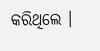କରିଥିଲେ ।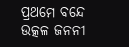ପ୍ରଥମେ ବନ୍ଦେ ଉତ୍କଳ ଜନନୀ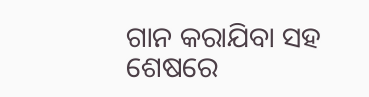ଗାନ କରାଯିବା ସହ ଶେଷରେ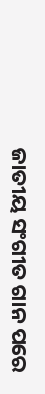ଜାତୀୟ ସଂଗୀତ ଗାନ ପରେ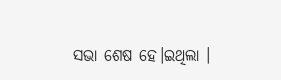ସଭା ଶେଷ ହେ।ଇଥିଲା ।